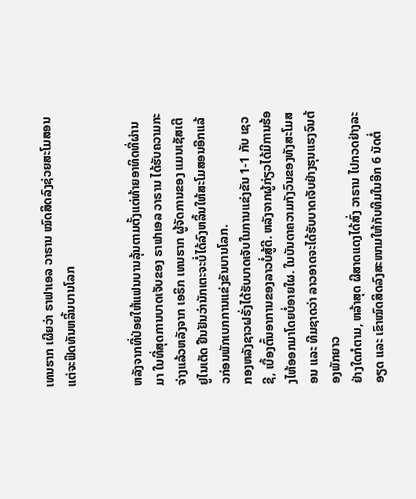ເທນຮາກ ເຜີຍວ່າ ຣາຟາເອລ ວາຣານ ໝົດສິດລົງຊ່ວຍສະໂມສອນ ແຕ່ຈະຟິດທັນຫລິ້ນບານໂລກ


ຫລັງຈາກທີ່ປ່ອຍໃຫ້ແຟນບານລຸ້ນຕາມຕັ້ງແຕ່ທ້າຍອາທິດທີ່ຜ່ານມາ ໃນທີ່ສຸດການບາດເຈັບຂອງ ຣາຟາເອລ ວາຣານ ໄດ້ຮັບຄວາມກະຈ່າງແລ້ວຫລັງຈາກ ເອຣິກ ເທນຮາກ ຜູ້ຈັດການຂອງ ແມນເຊັສເຕີ ຢູໄນເຕັດ ຢືນຢັນວ່ານັກເຕະຈະບໍ່ໄດ້ລົງຫລິ້ນໃຫ້ສະໂມສອນອີກແລ້ວກ່ອນພັກເບກການແຂ່ງຂັນບານໂລກ.
ກອງຫລັງຊາວຝຣັ່ງໄດ້ຮັບບາດເຈັບໃນການແຂ່ງຂັນ 1-1 ກັບ ເຊວຊີ, ເບື້ອງຕົ້ນອາການຂອງລາວບໍ່ສູ້ດີ. ຫລັງຈາກຜູ້ກ່ຽວໄດ້ມີການຮ້ອງໄຫ້ອອກມາໂດຍບໍ່ອາຍໃຜ. ໃນບັນດາຄວາມກັງວົນຂອງທັງສະໂມສອນ ແລະ ທີມຊາດວ່າ ລາວອາດຈະໄດ້ຮັບບາດເຈັບຢ່າງຮຸນແຮງຈົນຕ້ອງພັກຍາວ
ຢ່າງໃດກໍຕາມ, ຫລ້າສຸດ ຜີສາດແດງໄດ້ສົ່ງ ວາຣານ ໄປກວດຢ່າງລະອຽດ ແລະ ເຂົາໝົດສິດລົງສະໜາມໃຫ້ກັບທີມໃນອີກ 6 ນັດຕໍ່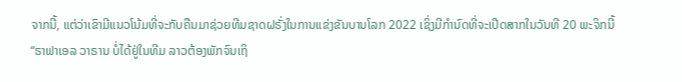ຈາກນີ້, ແຕ່ວ່າເຂົາມີແນວໂນ້ມທີ່ຈະກັບຄືນມາຊ່ວຍທີມຊາດຝຣັ່ງໃນການແຂ່ງຂັນບານໂລກ 2022 ເຊິ່ງມີກຳນົດທີ່ຈະເປີດສາກໃນວັນທີ 20 ພະຈິກນີ້
“ຣາຟາເອລ ວາຣານ ບໍ່ໄດ້ຢູ່ໃນທີມ ລາວຕ້ອງພັກຈົນເຖິ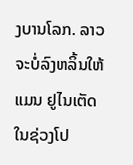ງບານໂລກ. ລາວຈະບໍ່ລົງຫລິ້ນໃຫ້ ແມນ ຢູໄນເຕັດ ໃນຊ່ວງໂປ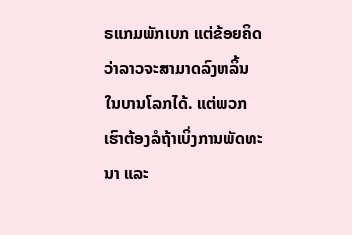ຣແກມພັກເບກ ແຕ່ຂ້ອຍຄິດວ່າລາວຈະສາມາດລົງຫລິ້ນໃນບານໂລກໄດ້. ແຕ່ພວກເຮົາຕ້ອງລໍຖ້າເບິ່ງການພັດທະນາ ແລະ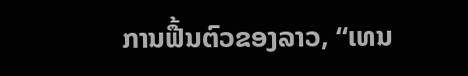ການຟື້ນຕົວຂອງລາວ, “ເທນ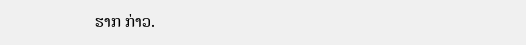ຮາກ ກ່າວ.